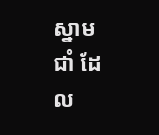ស្នាមជាំ ដែល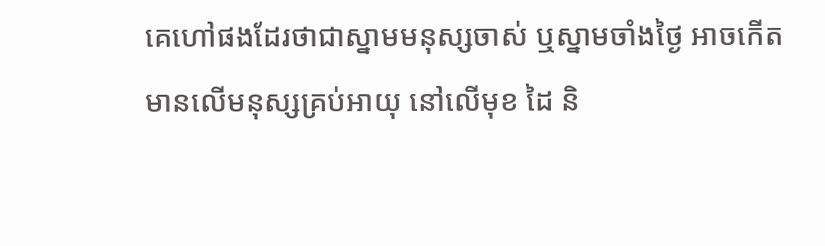គេហៅផងដែរថាជាស្នាមមនុស្សចាស់ ឬស្នាមចាំងថ្ងៃ អាចកើតមានលើមនុស្សគ្រប់អាយុ នៅលើមុខ ដៃ និ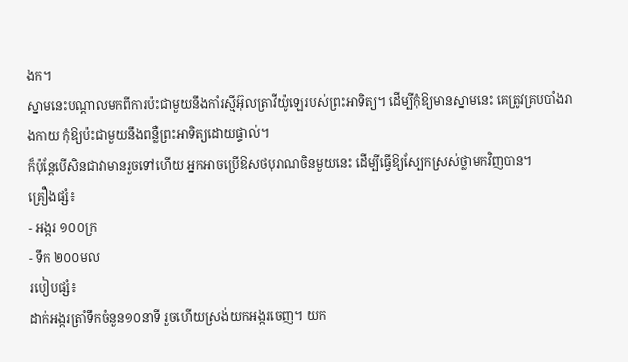ងក។
ស្នាមនេះបណ្តាលមកពីការប៉ះជាមួយនឹងកាំរស្មីអ៊ុលត្រាវីយ៉ូឡេរបស់ព្រះអាទិត្យ។ ដើម្បីកុំឱ្យមានស្នាមនេះ គេត្រូវគ្របបាំងរាងកាយ កុំឱ្យប៉ះជាមួយនឹងពន្លឺព្រះអាទិត្យដោយផ្ទាល់។
ក៏ប៉ុន្តែបើសិនជាវាមានរួចទៅហើយ អ្នកអាចប្រើឱសថបុរាណចិនមួយនេះ ដើម្បីធ្វើឱ្យស្បែកស្រស់ថ្លាមកវិញបាន។
គ្រឿងផ្សំ៖
- អង្ករ ១០០ក្រ
- ទឹក ២០០មល
របៀបផ្សំ៖
ដាក់អង្ករត្រាំទឹកចំនួន១០នាទី រួចហើយស្រង់យកអង្ករចេញ។ យក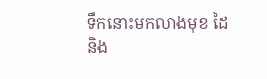ទឹកនោះមកលាងមុខ ដៃ និង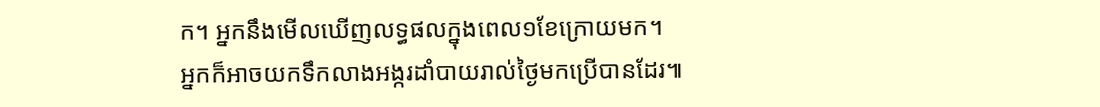ក។ អ្នកនឹងមើលឃើញលទ្ធផលក្នុងពេល១ខែក្រោយមក។
អ្នកក៏អាចយកទឹកលាងអង្ករដាំបាយរាល់ថ្ងៃមកប្រើបានដែរ៕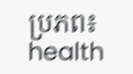ប្រភព៖ health